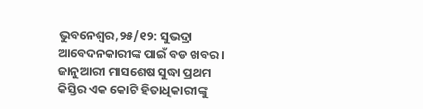ଭୁବନେଶ୍ୱର,୨୫/୧୨: ସୁଭଦ୍ରା ଆବେଦନକାରୀଙ୍କ ପାଇଁ ବଡ ଖବର । ଜାନୁଆରୀ ମାସଶେଷ ସୁଦ୍ଧା ପ୍ରଥମ କିସ୍ତିର ଏକ କୋଟି ହିତାଧିକାରୀଙ୍କୁ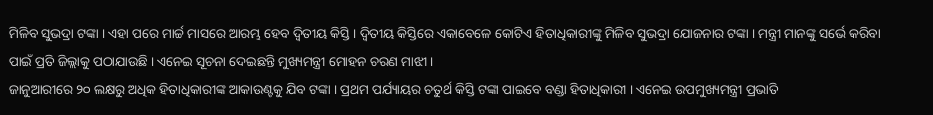ମିଳିବ ସୁଭଦ୍ରା ଟଙ୍କା । ଏହା ପରେ ମାର୍ଚ୍ଚ ମାସରେ ଆରମ୍ଭ ହେବ ଦ୍ୱିତୀୟ କିସ୍ତି । ଦ୍ୱିତୀୟ କିସ୍ତିରେ ଏକାବେଳେ କୋଟିଏ ହିତାଧିକାରୀଙ୍କୁ ମିଳିବ ସୁଭଦ୍ରା ଯୋଜନାର ଟଙ୍କା । ମନ୍ତ୍ରୀ ମାନଙ୍କୁ ସର୍ଭେ କରିବା ପାଇଁ ପ୍ରତି ଜିଲ୍ଲାକୁ ପଠାଯାଉଛି । ଏନେଇ ସୂଚନା ଦେଇଛନ୍ତି ମୁଖ୍ୟମନ୍ତ୍ରୀ ମୋହନ ଚରଣ ମାଝୀ ।
ଜାନୁଆରୀରେ ୨୦ ଲକ୍ଷରୁ ଅଧିକ ହିତାଧିକାରୀଙ୍କ ଆକାଉଣ୍ଟକୁ ଯିବ ଟଙ୍କା । ପ୍ରଥମ ପର୍ଯ୍ୟାୟର ଚତୁର୍ଥ କିସ୍ତି ଟଙ୍କା ପାଇବେ ବଣ୍ଡା ହିତାଧିକାରୀ । ଏନେଇ ଉପମୁଖ୍ୟମନ୍ତ୍ରୀ ପ୍ରଭାତି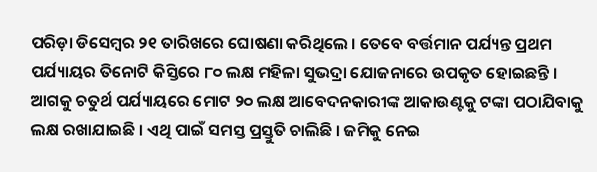ପରିଡ଼ା ଡିସେମ୍ୱର ୨୧ ତାରିଖରେ ଘୋଷଣା କରିଥିଲେ । ତେବେ ବର୍ତ୍ତମାନ ପର୍ଯ୍ୟନ୍ତ ପ୍ରଥମ ପର୍ଯ୍ୟାୟର ତିନୋଟି କିସ୍ତିରେ ୮୦ ଲକ୍ଷ ମହିଳା ସୁଭଦ୍ରା ଯୋଜନାରେ ଉପକୃତ ହୋଇଛନ୍ତି । ଆଗକୁ ଚତୁର୍ଥ ପର୍ଯ୍ୟାୟରେ ମୋଟ ୨୦ ଲକ୍ଷ ଆବେଦନକାରୀଙ୍କ ଆକାଉଣ୍ଟକୁ ଟଙ୍କା ପଠାଯିବାକୁ ଲକ୍ଷ ରଖାଯାଇଛି । ଏଥି ପାଇଁ ସମସ୍ତ ପ୍ରସ୍ତୁତି ଚାଲିଛି । ଜମିକୁ ନେଇ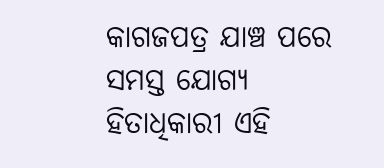କାଗଜପତ୍ର ଯାଞ୍ଚ ପରେ ସମସ୍ତ ଯୋଗ୍ୟ ହିତାଧିକାରୀ ଏହି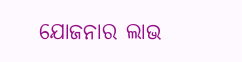ଯୋଜନାର ଲାଭ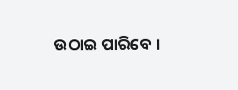ଉଠାଇ ପାରିବେ ।